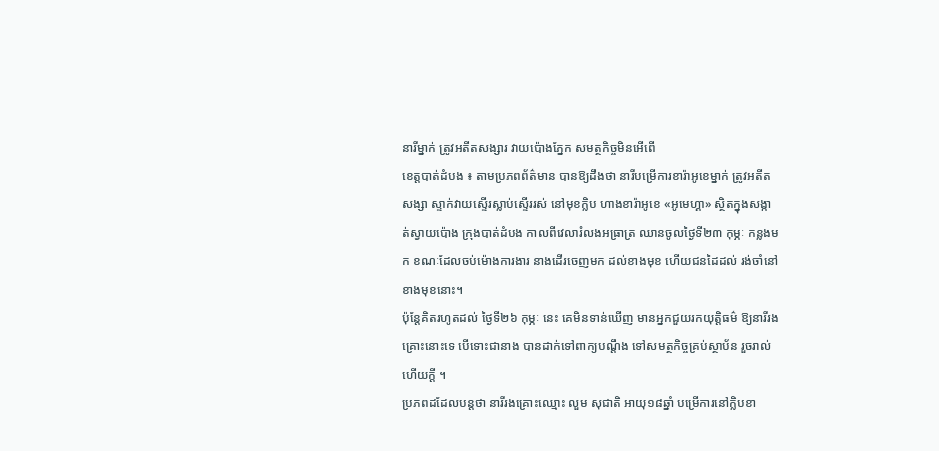នារីម្នាក់ ត្រូវអតីតសង្សារ វាយប៉ោងភ្នែក សមត្ថកិច្ចមិនអើពើ
ខេត្តបាត់ដំបង ៖ តាមប្រភពព័ត៌មាន បានឱ្យដឹងថា នារីបម្រើការខារ៉ាអូខេម្នាក់ ត្រូវអតីតសង្សា ស្ទាក់វាយស្ទើរស្លាប់ស្ទើររស់ នៅមុខក្លិប ហាងខារ៉ាអូខេ «អូមេហ្គា» ស្ថិតក្នុងសង្កាត់ស្វាយប៉ោង ក្រុងបាត់ដំបង កាលពីវេលារំលងអធ្រាត្រ ឈានចូលថ្ងៃទី២៣ កុម្ភៈ កន្លងមក ខណៈដែលចប់ម៉ោងការងារ នាងដើរចេញមក ដល់ខាងមុខ ហើយជនដៃដល់ រង់ចាំនៅខាងមុខនោះ។
ប៉ុន្តែគិតរហូតដល់ ថ្ងៃទី២៦ កុម្ភៈ នេះ គេមិនទាន់ឃើញ មានអ្នកជួយរកយុត្តិធម៌ ឱ្យនារីរងគ្រោះនោះទេ បើទោះជានាង បានដាក់ទៅពាក្យបណ្ដឹង ទៅសមត្ថកិច្ចគ្រប់ស្ថាប័ន រួចរាល់ហើយក្ដី ។
ប្រភពដដែលបន្តថា នារីរងគ្រោះឈ្មោះ លួម សុជាតិ អាយុ១៨ឆ្នាំ បម្រើការនៅក្លិបខា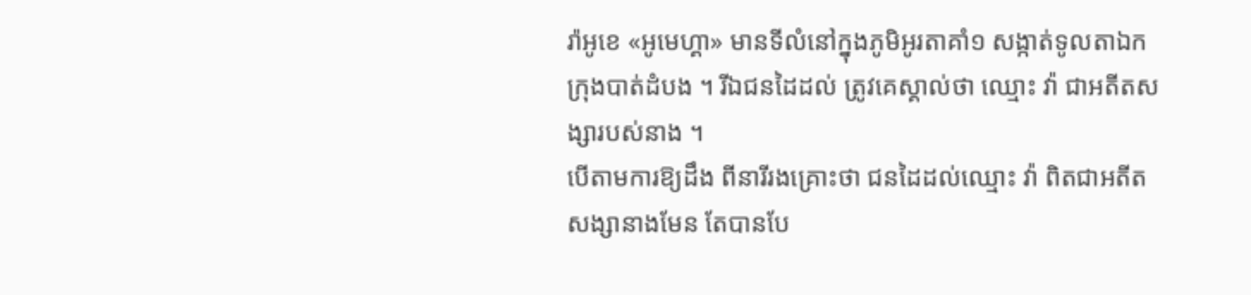រ៉ាអូខេ «អូមេហ្គា» មានទីលំនៅក្នុងភូមិអូរតាគាំ១ សង្កាត់ទូលតាឯក ក្រុងបាត់ដំបង ។ រីឯជនដៃដល់ ត្រូវគេស្គាល់ថា ឈ្មោះ វ៉ា ជាអតីតសង្សារបស់នាង ។
បើតាមការឱ្យដឹង ពីនារីរងគ្រោះថា ជនដៃដល់ឈ្មោះ វ៉ា ពិតជាអតីតសង្សានាងមែន តែបានបែ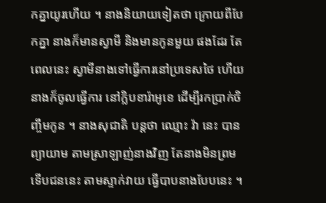កគ្នាយូរហើយ ។ នាងនិយាយទៀតថា ក្រោយពីបែកគ្នា នាងក៏មានស្វាមី និងមានកូនមួយ ផងដែរ តែពេលនេះ ស្វាមីនាងទៅធ្វើការនៅប្រទេសថៃ ហើយនាងក៏ចូលធ្វើការ នៅក្លិបខារ៉ាអូខេ ដើម្បីរកប្រាក់ចិញ្ចឹមកូន ។ នាងសុជាតិ បន្តថា ឈ្មោះ វ៉ា នេះ បានព្យាយាម តាមស្រាឡាញ់នាងវិញ តែនាងមិនព្រម ទើបជននេះ តាមស្ទាក់វាយ ធ្វើបាបនាងបែបនេះ ។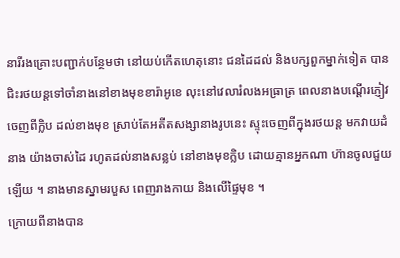នារីរងគ្រោះបញ្ជាក់បន្ថែមថា នៅយប់កើតហេតុនោះ ជនដៃដល់ និងបក្សពួកម្នាក់ទៀត បានជិះរថយន្តទៅចាំនាងនៅខាងមុខខារ៉ាអូខេ លុះនៅវេលារំលងអធ្រាត្រ ពេលនាងបណ្ដើរភ្ញៀវ ចេញពីក្លិប ដល់ខាងមុខ ស្រាប់តែអតីតសង្សានាងរូបនេះ ស្ទុះចេញពីក្នុងរថយន្ត មកវាយដំនាង យ៉ាងចាស់ដៃ រហូតដល់នាងសន្លប់ នៅខាងមុខក្លិប ដោយគ្មានអ្នកណា ហ៊ានចូលជួយឡើយ ។ នាងមានស្នាមរបួស ពេញរាងកាយ និងលើផ្ទៃមុខ ។
ក្រោយពីនាងបាន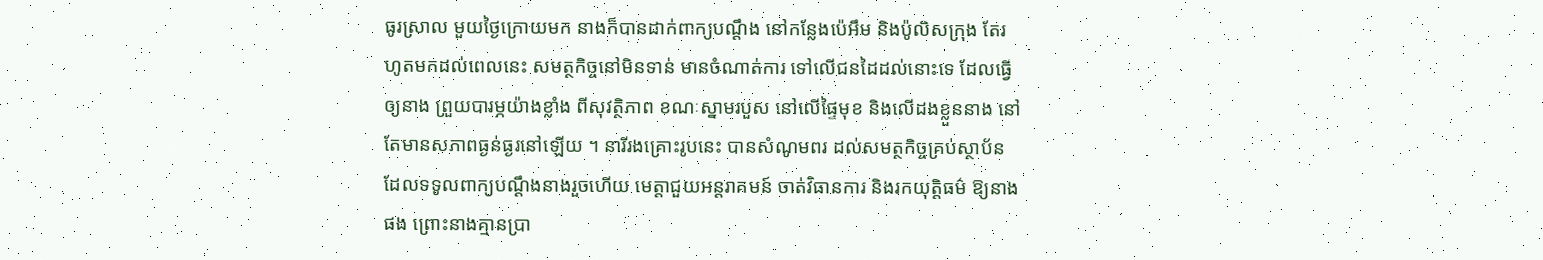ធូរស្រាល មួយថ្ងៃក្រោយមក នាងក៏បានដាក់ពាក្យបណ្ដឹង នៅកន្លែងប៉េអឹម និងប៉ូលិសក្រុង តែរហូតមកដល់ពេលនេះ សមត្ថកិច្ចនៅមិនទាន់ មានចំណាត់ការ ទៅលើជនដៃដល់នោះទេ ដែលធ្វើឲ្យនាង ព្រួយបារម្ភយ៉ាងខ្លាំង ពីសុវត្ថិភាព ខណៈស្នាមរបួស នៅលើផ្ទៃមុខ និងលើដងខ្លួននាង នៅតែមានសភាពធ្ងន់ធ្ងរនៅឡើយ ។ នារីរងគ្រោះរូបនេះ បានសំណូមពរ ដល់សមត្ថកិច្ចគ្រប់ស្ថាប័ន ដែលទទូលពាក្យបណ្ដឹងនាងរួចហើយ មេត្តាជួយអន្តរាគមន៍ ចាត់វិធានការ និងរកយុត្តិធម៌ ឱ្យនាងផង ព្រោះនាងគ្មានប្រា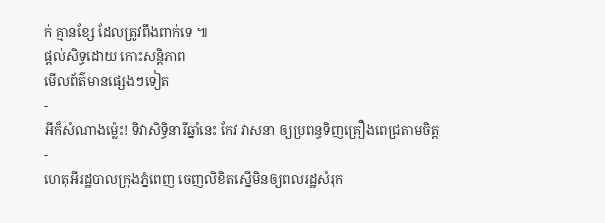ក់ គ្មានខ្សែ ដែលត្រូវពឹងពាក់ទេ ៕
ផ្តល់សិទ្ធដោយ កោះសន្តិភាព
មើលព័ត៌មានផ្សេងៗទៀត
-
អីក៏សំណាងម្ល៉េះ! ទិវាសិទ្ធិនារីឆ្នាំនេះ កែវ វាសនា ឲ្យប្រពន្ធទិញគ្រឿងពេជ្រតាមចិត្ត
-
ហេតុអីរដ្ឋបាលក្រុងភ្នំពេញ ចេញលិខិតស្នើមិនឲ្យពលរដ្ឋសំរុក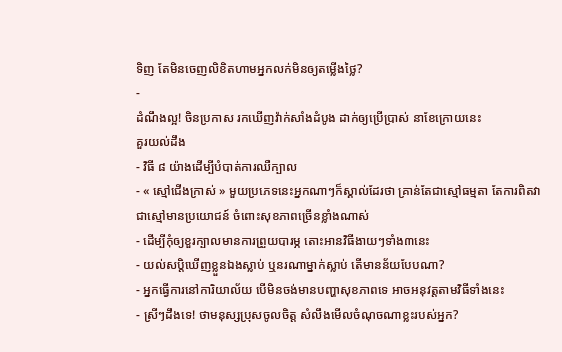ទិញ តែមិនចេញលិខិតហាមអ្នកលក់មិនឲ្យតម្លើងថ្លៃ?
-
ដំណឹងល្អ! ចិនប្រកាស រកឃើញវ៉ាក់សាំងដំបូង ដាក់ឲ្យប្រើប្រាស់ នាខែក្រោយនេះ
គួរយល់ដឹង
- វិធី ៨ យ៉ាងដើម្បីបំបាត់ការឈឺក្បាល
- « ស្មៅជើងក្រាស់ » មួយប្រភេទនេះអ្នកណាៗក៏ស្គាល់ដែរថា គ្រាន់តែជាស្មៅធម្មតា តែការពិតវាជាស្មៅមានប្រយោជន៍ ចំពោះសុខភាពច្រើនខ្លាំងណាស់
- ដើម្បីកុំឲ្យខួរក្បាលមានការព្រួយបារម្ភ តោះអានវិធីងាយៗទាំង៣នេះ
- យល់សប្តិឃើញខ្លួនឯងស្លាប់ ឬនរណាម្នាក់ស្លាប់ តើមានន័យបែបណា?
- អ្នកធ្វើការនៅការិយាល័យ បើមិនចង់មានបញ្ហាសុខភាពទេ អាចអនុវត្តតាមវិធីទាំងនេះ
- ស្រីៗដឹងទេ! ថាមនុស្សប្រុសចូលចិត្ត សំលឹងមើលចំណុចណាខ្លះរបស់អ្នក?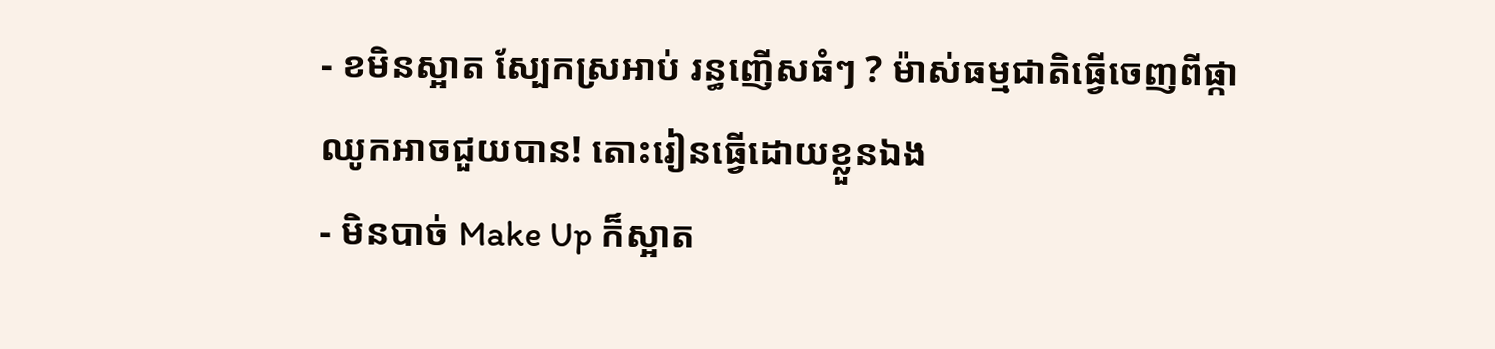- ខមិនស្អាត ស្បែកស្រអាប់ រន្ធញើសធំៗ ? ម៉ាស់ធម្មជាតិធ្វើចេញពីផ្កាឈូកអាចជួយបាន! តោះរៀនធ្វើដោយខ្លួនឯង
- មិនបាច់ Make Up ក៏ស្អាត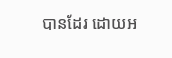បានដែរ ដោយអ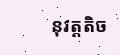នុវត្តតិច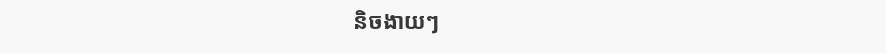និចងាយៗ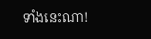ទាំងនេះណា!